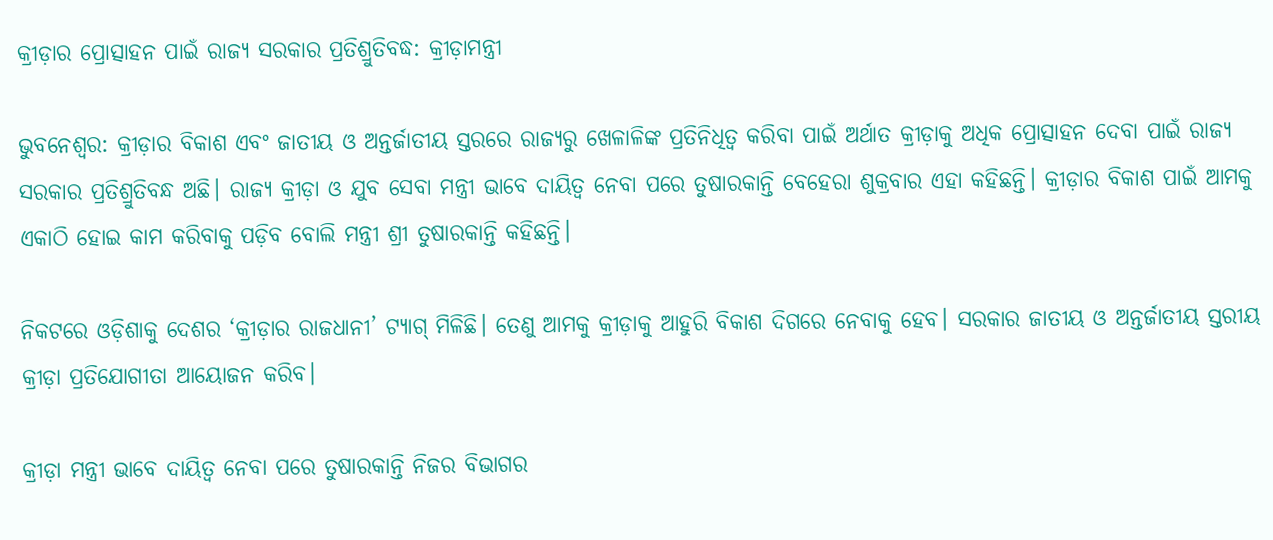କ୍ରୀଡ଼ାର ପ୍ରୋତ୍ସାହନ ପାଇଁ ରାଜ୍ୟ ସରକାର ପ୍ରତିଶ୍ରୁତିବଦ୍ଧ: କ୍ରୀଡ଼ାମନ୍ତ୍ରୀ

ଭୁବନେଶ୍ୱର: କ୍ରୀଡ଼ାର ବିକାଶ ଏବଂ ଜାତୀୟ ଓ ଅନ୍ତର୍ଜାତୀୟ ସ୍ତରରେ ରାଜ୍ୟରୁ ଖେଳାଳିଙ୍କ ପ୍ରତିନିଧିତ୍ୱ କରିବା ପାଇଁ ଅର୍ଥାତ କ୍ରୀଡ଼ାକୁ ଅଧିକ ପ୍ରୋତ୍ସାହନ ଦେବା ପାଇଁ ରାଜ୍ୟ ସରକାର ପ୍ରତିଶ୍ରୁତିବନ୍ଧ ଅଛି। ରାଜ୍ୟ କ୍ରୀଡ଼ା ଓ ଯୁବ ସେବା ମନ୍ତ୍ରୀ ଭାବେ ଦାୟିତ୍ୱ ନେବା ପରେ ତୁଷାରକାନ୍ତି ବେହେରା ଶୁକ୍ରବାର ଏହା କହିଛନ୍ତି। କ୍ରୀଡ଼ାର ବିକାଶ ପାଇଁ ଆମକୁ ଏକାଠି ହୋଇ କାମ କରିବାକୁ ପଡ଼ିବ ବୋଲି ମନ୍ତ୍ରୀ ଶ୍ରୀ ତୁଷାରକାନ୍ତି କହିଛନ୍ତି।

ନିକଟରେ ଓଡ଼ିଶାକୁ ଦେଶର ‘କ୍ରୀଡ଼ାର ରାଜଧାନୀ’ ଟ୍ୟାଗ୍‌ ମିଳିଛି। ତେଣୁ ଆମକୁ କ୍ରୀଡ଼ାକୁ ଆହୁରି ବିକାଶ ଦିଗରେ ନେବାକୁ ହେବ। ସରକାର ଜାତୀୟ ଓ ଅନ୍ତର୍ଜାତୀୟ ସ୍ତରୀୟ କ୍ରୀଡ଼ା ପ୍ରତିଯୋଗୀତା ଆୟୋଜନ କରିବ।

କ୍ରୀଡ଼ା ମନ୍ତ୍ରୀ ଭାବେ ଦାୟିତ୍ୱ ନେବା ପରେ ତୁଷାରକାନ୍ତି ନିଜର ବିଭାଗର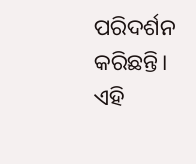ପରିଦର୍ଶନ କରିଛନ୍ତି। ଏହି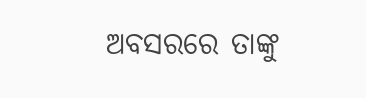ଅବସରରେ ତାଙ୍କୁ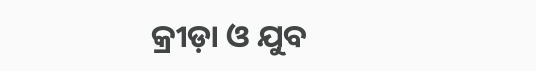କ୍ରୀଡ଼ା ଓ ଯୁବ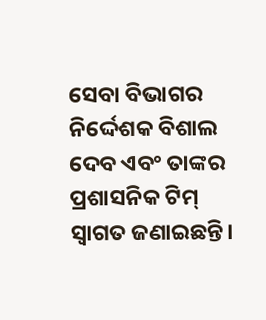ସେବା ବିଭାଗର ନିର୍ଦ୍ଦେଶକ ବିଶାଲ ଦେବ ଏବଂ ତାଙ୍କର ପ୍ରଶାସନିକ ଟିମ୍‌ ସ୍ୱାଗତ ଜଣାଇଛନ୍ତି।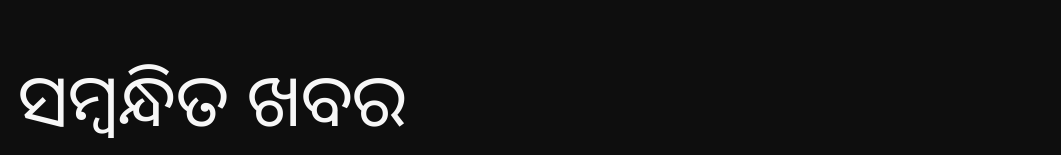ସମ୍ବନ୍ଧିତ ଖବର